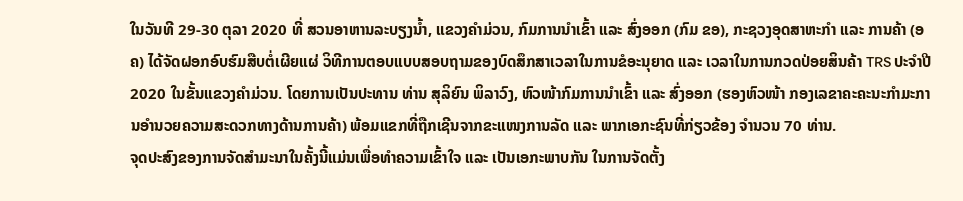ໃນວັນທີ 29-30 ຕຸລາ 2020 ທີ່ ສວນອາຫານລະບຽງນ້ຳ, ແຂວງຄຳມ່ວນ, ກົມການນໍາເຂົ້າ ແລະ ສົ່ງອອກ (ກົມ ຂອ), ກະຊວງອຸດສາຫະກໍາ ແລະ ການຄ້າ (ອຄ) ໄດ້ຈັດຝອກອົບຮົມສືບຕໍ່ເຜີຍແຜ່ ວິທີການຕອບແບບສອບຖາມຂອງບົດສຶກສາເວລາໃນການຂໍອະນຸຍາດ ແລະ ເວລາໃນການກວດປ່ອຍສິນຄ້າ TRS ປະຈຳປີ 2020 ໃນຂັ້ນແຂວງຄໍາມ່ວນ. ໂດຍການເປັນປະທານ ທ່ານ ສຸລິຍົນ ພິລາວົງ, ຫົວໜ້າກົມການນຳເຂົ້າ ແລະ ສົ່ງອອກ (ຮອງຫົວໜ້າ ກອງເລຂາຄະຄະນະກໍາມະການອໍານວຍຄວາມສະດວກທາງດ້ານການຄ້າ) ພ້ອມແຂກທີ່ຖືກເຊີນຈາກຂະແໜງການລັດ ແລະ ພາກເອກະຊົນທີ່ກ່ຽວຂ້ອງ ຈໍານວນ 70 ທ່ານ.
ຈຸດປະສົງຂອງການຈັດສໍາມະນາໃນຄັ້ງນີ້ແມ່ນເພື່ອທໍາຄວາມເຂົ້າໃຈ ແລະ ເປັນເອກະພາບກັນ ໃນການຈັດຕັ້ງ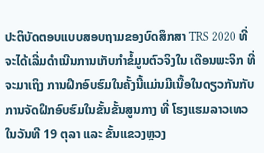ປະຕິບັດຕອບແບບສອບຖາມຂອງບົດສຶກສາ TRS 2020 ທີ່ຈະໄດ້ເລີ່ມດຳເນີນການເກັບກຳຂໍ້ມູນຕົວຈິງໃນ ເດືອນພະຈິກ ທີ່ຈະມາເຖິງ ການຝຶກອົບຮົມໃນຄັ້ງນີ້ແມ່ນມີເນື້ອໃນດຽວກັນກັບ ການຈັດຝຶກອົບຮົມໃນຂັ້ນຂັ້ນສູນກາງ ທີ່ ໂຮງແຮມລາວເທວ ໃນວັນທີ 19 ຕຸລາ ແລະ ຂັ້ນແຂວງຫຼວງ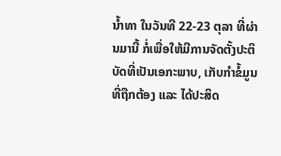ນໍ້າທາ ໃນວັນທີ 22-23 ຕຸລາ ທີ່ຜ່ານມານີ້ ກໍ່ເພື່ອໃຫ້ມີການຈັດຕັ້ງປະຕິບັດທີ່ເປັນເອກະພາບ, ເກັບກໍາຂໍ້ມູນທີ່ຖືກຕ້ອງ ແລະ ໄດ້ປະສິດ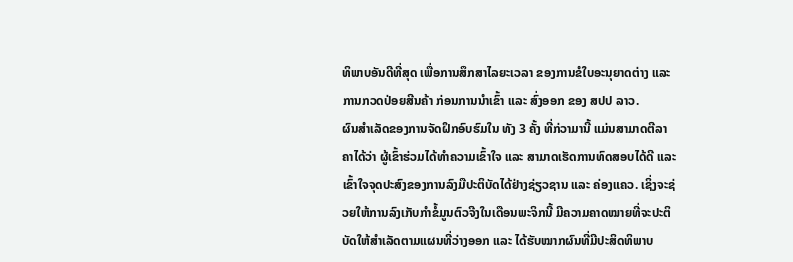ທິພາບອັນດີທີ່ສຸດ ເພື່ອການສຶກສາໄລຍະເວລາ ຂອງການຂໍໃບອະນຸຍາດຕ່າງ ແລະ ການກວດປ່ອຍສີນຄ້າ ກ່ອນການນໍາເຂົ້າ ແລະ ສົ່ງອອກ ຂອງ ສປປ ລາວ.
ຜົນສໍາເລັດຂອງການຈັດຝຶກອົບຮົມໃນ ທັງ 3 ຄັ້ງ ທີ່ກ່ວາມານີ້ ແມ່ນສາມາດຕີລາຄາໄດ້ວ່າ ຜູ້ເຂົ້າຮ່ວມໄດ້ທໍາຄວາມເຂົ້າໃຈ ແລະ ສາມາດເຮັດການທົດສອບໄດ້ດີ ແລະ ເຂົ້າໃຈຈຸດປະສົງຂອງການລົງມືປະຕິບັດໄດ້ຢ່າງຊ່ຽວຊານ ແລະ ຄ່ອງແຄວ. ເຊິ່ງຈະຊ່ວຍໃຫ້ການລົງເກັບກໍາຂໍ້ມູນຕົວຈີງໃນເດືອນພະຈິກນີ້ ມີຄວາມຄາດໝາຍທີ່ຈະປະຕິບັດໃຫ້ສໍາເລັດຕາມແຜນທີ່ວ່າງອອກ ແລະ ໄດ້ຮັບໝາກຜົນທີ່ມີປະສິດທິພາບ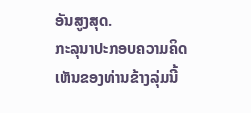ອັນສູງສຸດ.
ກະລຸນາປະກອບຄວາມຄິດເຫັນຂອງທ່ານຂ້າງລຸ່ມນີ້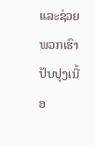ແລະຊ່ວຍພວກເຮົາປັບປຸງເນື້ອ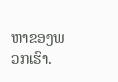ຫາຂອງພວກເຮົາ.